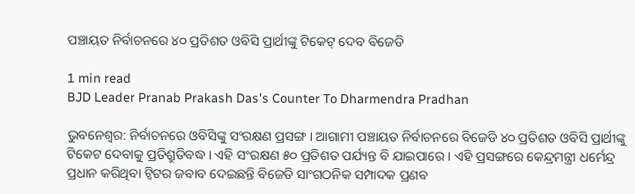ପଞ୍ଚାୟତ ନିର୍ବାଚନରେ ୪୦ ପ୍ରତିଶତ ଓବିସି ପ୍ରାର୍ଥୀଙ୍କୁ ଟିକେଟ୍ ଦେବ ବିଜେଡି

1 min read
BJD Leader Pranab Prakash Das's Counter To Dharmendra Pradhan

ଭୁବନେଶ୍ୱର: ନିର୍ବାଚନରେ ଓବିସିଙ୍କୁ ସଂରକ୍ଷଣ ପ୍ରସଙ୍ଗ । ଆଗାମୀ ପଞ୍ଚାୟତ ନିର୍ବାଚନରେ ବିଜେଡି ୪୦ ପ୍ରତିଶତ ଓବିସି ପ୍ରାର୍ଥୀଙ୍କୁ ଟିକେଟ ଦେବାକୁ ପ୍ରତିଶ୍ରୁତିବଦ୍ଧ । ଏହି ସଂରକ୍ଷଣ ୫୦ ପ୍ରତିଶତ ପର୍ଯ୍ୟନ୍ତ ବି ଯାଇପାରେ । ଏହି ପ୍ରସଙ୍ଗରେ କେନ୍ଦ୍ରମନ୍ତ୍ରୀ ଧର୍ମେନ୍ଦ୍ର ପ୍ରଧାନ କରିଥିବା ଟ୍ୱିଟର ଜବାବ ଦେଇଛନ୍ତି ବିଜେଡି ସାଂଗଠନିକ ସମ୍ପାଦକ ପ୍ରଣବ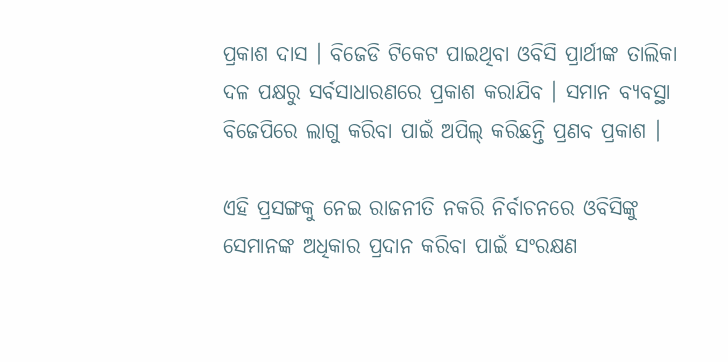ପ୍ରକାଶ ଦାସ । ବିଜେଡି ଟିକେଟ ପାଇଥିବା ଓବିସି ପ୍ରାର୍ଥୀଙ୍କ ତାଲିକା ଦଳ ପକ୍ଷରୁ ସର୍ବସାଧାରଣରେ ପ୍ରକାଶ କରାଯିବ । ସମାନ ବ୍ୟବସ୍ଥା ବିଜେପିରେ ଲାଗୁ କରିବା ପାଇଁ ଅପିଲ୍ କରିଛନ୍ତି ପ୍ରଣବ ପ୍ରକାଶ ।

ଏହି ପ୍ରସଙ୍ଗକୁ ନେଇ ରାଜନୀତି ନକରି ନିର୍ବାଚନରେ ଓବିସିଙ୍କୁ ସେମାନଙ୍କ ଅଧିକାର ପ୍ରଦାନ କରିବା ପାଇଁ ସଂରକ୍ଷଣ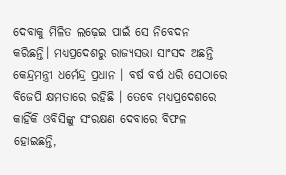ଦେବାକୁ ମିଳିତ ଲଢ଼େଇ ପାଇଁ ସେ ନିବେଦନ କରିଛନ୍ତି। ମଧ୍ୟପ୍ରଦେଶରୁ ରାଜ୍ୟସଭା ସାଂସଦ ଅଛନ୍ତି କେନ୍ଦ୍ରମନ୍ତ୍ରୀ ଧର୍ମେନ୍ଦ୍ର ପ୍ରଧାନ । ବର୍ଷ ବର୍ଷ ଧରି ସେଠାରେ ବିଜେପି କ୍ଷମତାରେ ରହିଛି । ତେବେ ମଧ୍ୟପ୍ରଦେଶରେ କାହିଁକି ଓବିସିଙ୍କୁ ସଂରକ୍ଷଣ ଦେବାରେ ବିଫଳ ହୋଇଛନ୍ତି,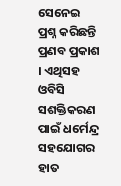ସେନେଇ ପ୍ରଶ୍ନ କରିଛନ୍ତି ପ୍ରଣବ ପ୍ରକାଶ । ଏଥିସହ ଓବିସି ସଶକ୍ତିକରଣ ପାଇଁ ଧର୍ମେନ୍ଦ୍ର ସହଯୋଗର ହାତ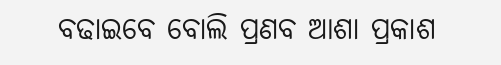ବଢାଇବେ ବୋଲି ପ୍ରଣବ ଆଶା ପ୍ରକାଶ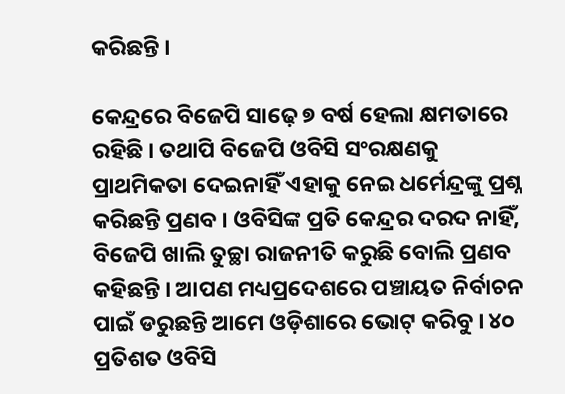କରିଛନ୍ତି ।

କେନ୍ଦ୍ରରେ ବିଜେପି ସାଢ଼େ ୭ ବର୍ଷ ହେଲା କ୍ଷମତାରେ ରହିଛି । ତଥାପି ବିଜେପି ଓବିସି ସଂରକ୍ଷଣକୁ ପ୍ରାଥମିକତା ଦେଇନାହିଁ ଏହାକୁ ନେଇ ଧର୍ମେନ୍ଦ୍ରଙ୍କୁ ପ୍ରଶ୍ନ କରିଛନ୍ତି ପ୍ରଣବ । ଓବିସିଙ୍କ ପ୍ରତି କେନ୍ଦ୍ରର ଦରଦ ନାହିଁ, ବିଜେପି ଖାଲି ତୁଚ୍ଛା ରାଜନୀତି କରୁଛି ବୋଲି ପ୍ରଣବ କହିଛନ୍ତି । ଆପଣ ମଧ୍ୟପ୍ରଦେଶରେ ପଞ୍ଚାୟତ ନିର୍ବାଚନ ପାଇଁ ଡରୁଛନ୍ତି ଆମେ ଓଡ଼ିଶାରେ ଭୋଟ୍ କରିବୁ । ୪୦ ପ୍ରତିଶତ ଓବିସି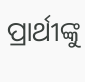ପ୍ରାର୍ଥୀଙ୍କୁ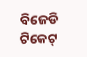ବିଜେଡି ଟିକେଟ୍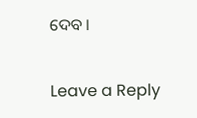ଦେବ ।

Leave a Reply